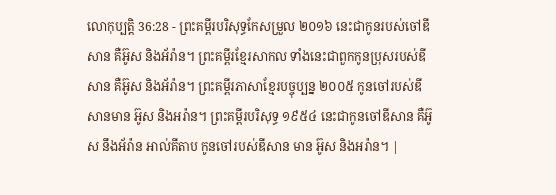លោកុប្បត្តិ 36:28 - ព្រះគម្ពីរបរិសុទ្ធកែសម្រួល ២០១៦ នេះជាកូនរបស់ចៅឌីសាន គឺអ៊ូស និងអ័រ៉ាន។ ព្រះគម្ពីរខ្មែរសាកល ទាំងនេះជាពួកកូនប្រុសរបស់ឌីសាន គឺអ៊ូស និងអ័រ៉ាន។ ព្រះគម្ពីរភាសាខ្មែរបច្ចុប្បន្ន ២០០៥ កូនចៅរបស់ឌីសានមាន អ៊ូស និងអរ៉ាន។ ព្រះគម្ពីរបរិសុទ្ធ ១៩៥៤ នេះជាកូនចៅឌីសាន គឺអ៊ូស នឹងអ័រ៉ាន អាល់គីតាប កូនចៅរបស់ឌីសាន មាន អ៊ូស និងអរ៉ាន។ |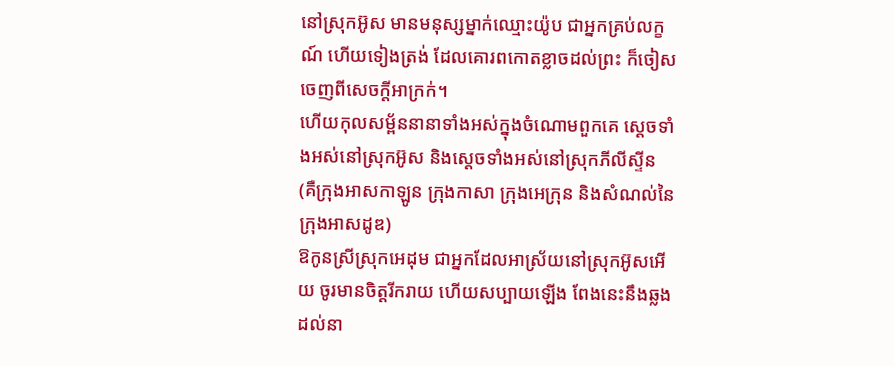នៅស្រុកអ៊ូស មានមនុស្សម្នាក់ឈ្មោះយ៉ូប ជាអ្នកគ្រប់លក្ខណ៍ ហើយទៀងត្រង់ ដែលគោរពកោតខ្លាចដល់ព្រះ ក៏ចៀសចេញពីសេចក្ដីអាក្រក់។
ហើយកុលសម្ព័ននានាទាំងអស់ក្នុងចំណោមពួកគេ ស្តេចទាំងអស់នៅស្រុកអ៊ូស និងស្តេចទាំងអស់នៅស្រុកភីលីស្ទីន (គឺក្រុងអាសកាឡូន ក្រុងកាសា ក្រុងអេក្រុន និងសំណល់នៃក្រុងអាសដូឌ)
ឱកូនស្រីស្រុកអេដុម ជាអ្នកដែលអាស្រ័យនៅស្រុកអ៊ូសអើយ ចូរមានចិត្តរីករាយ ហើយសប្បាយឡើង ពែងនេះនឹងឆ្លងដល់នា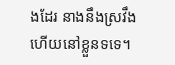ងដែរ នាងនឹងស្រវឹង ហើយនៅខ្លួនទទេ។